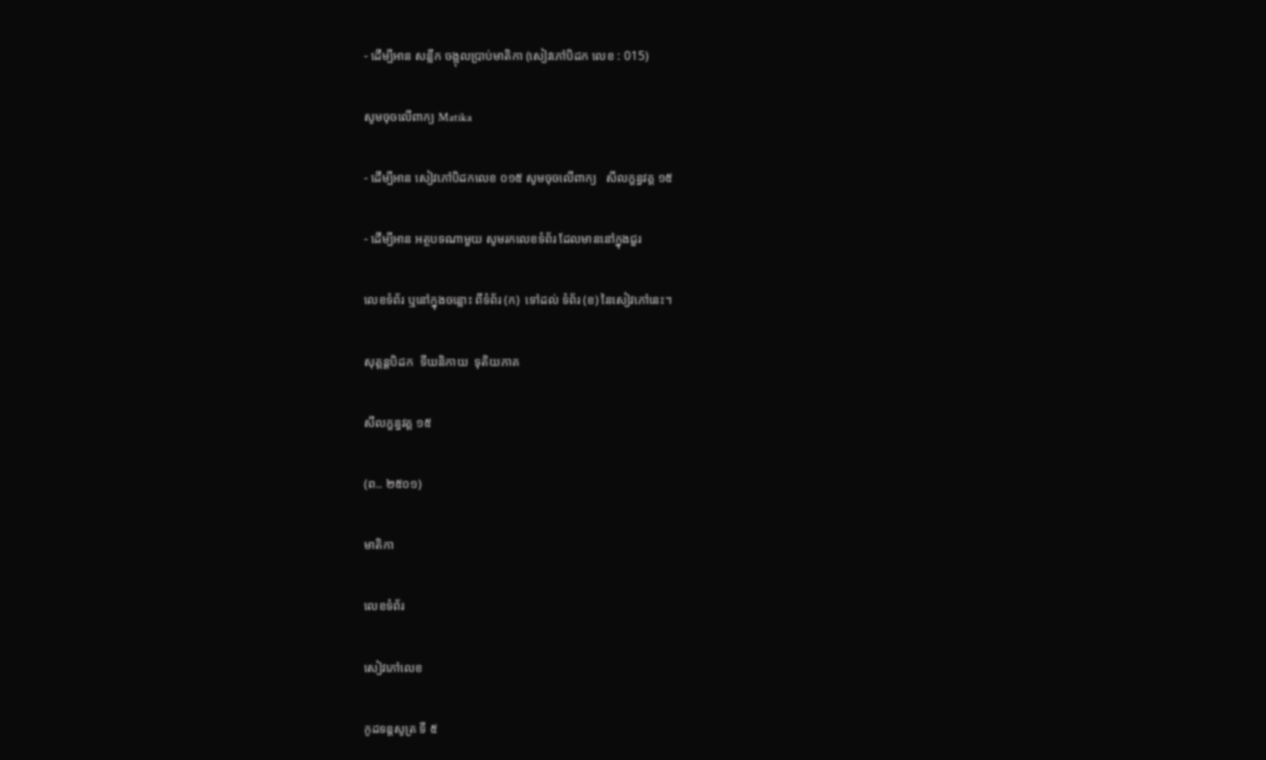- ដើម្បីអាន សន្លឹក ចង្អុលប្រាប់មាតិកា (សៀវភៅបិដក លេខ : 015)

សូមចុចលើពាក្យ Matika

- ដើម្បីអាន សៀវភៅបិដកលេខ ០១៥ សូមចុចលើពាក្យ   សីលក្ខន្ធវគ្គ ១៥

- ដើម្បីអាន អត្ថបទណាមួយ សូមរកលេខទំព័រ ដែលមាននៅក្នុងជួរ

លេខទំព័រ ឬនៅក្នុងចន្លោះ ពីទំព័រ (ក)  ទៅដល់ ទំព័រ (ខ) នៃសៀវភៅនេះ។

សុត្តន្តបិដក  ទីឃនិកាយ  ទុតិយភាគ

សីលក្ខន្ធវគ្គ ១៥

(ព.. ២៥០១)

មាតិកា

លេខទំព័រ

សៀវភៅលេខ

កូដទន្តសូត្រ ទី ៥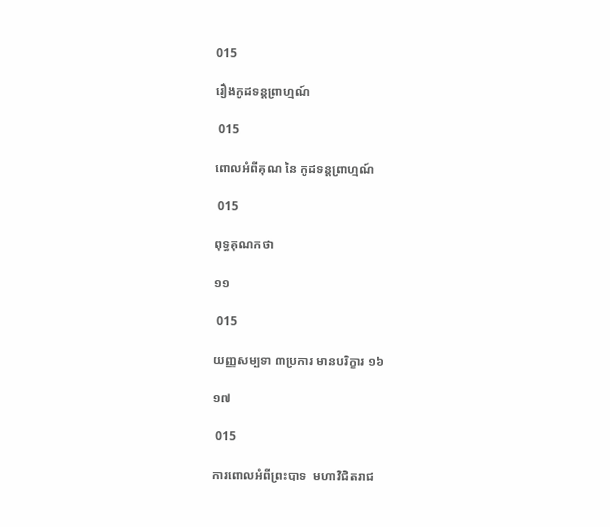015

រឿងកូដទន្តព្រាហ្មណ៍

 015

ពោលអំពីគុណ នៃ កូដទន្តព្រាហ្មណ៍

 015

ពុទ្ធគុណកថា

១១

 015

យញ្ញសម្បទា ៣ប្រការ មានបរិក្ខារ ១៦

១៧

 015

ការពោលអំពីព្រះបាទ  មហាវិជិតរាជ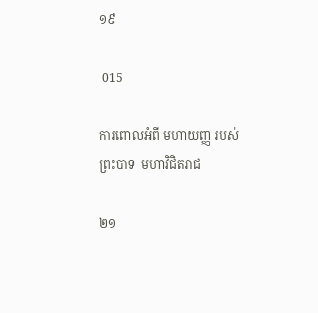១៩

 015

ការពោលអំពី មហាយញ្ញ របស់ព្រះបាទ  មហាវិជិតរាជ

២១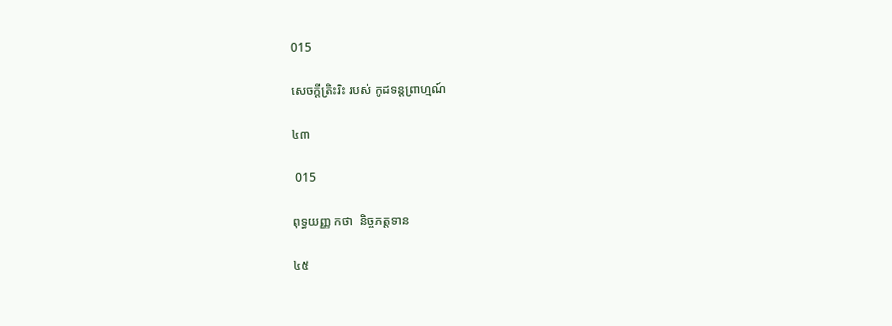015

សេចក្តីត្រិះរិះ របស់ កូដទន្តព្រាហ្មណ៍

៤៣

 015

ពុទ្ធយញ្ញ កថា  និច្ចភត្តទាន

៤៥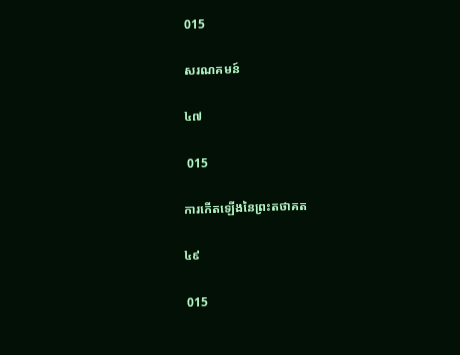015

សរណគមន៍

៤៧

 015

ការកើតឡើងនៃព្រះតថាគត

៤៩

 015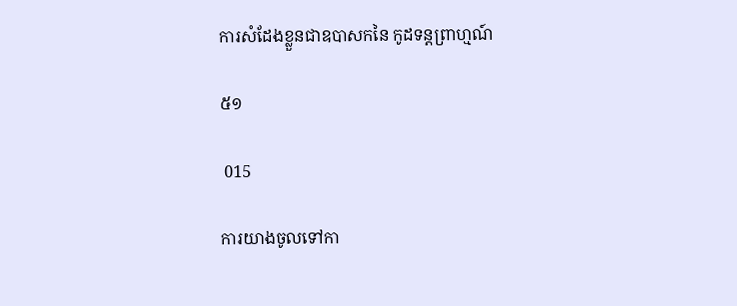ការសំដែងខ្លួនជាឧបាសកនៃ កូដទន្តព្រាហ្មណ៍

៥១

 015

ការយាងចូលទៅកា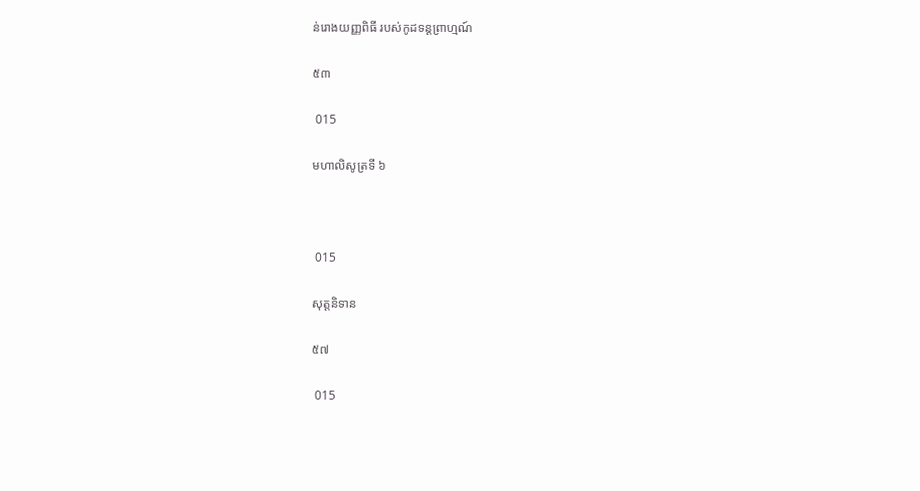ន់រោងយញ្ញពិធី របស់កូដទន្តព្រាហ្មណ៍

៥៣

 015

មហាលិសូត្រទី ៦



 015

សុត្តនិទាន

៥៧

 015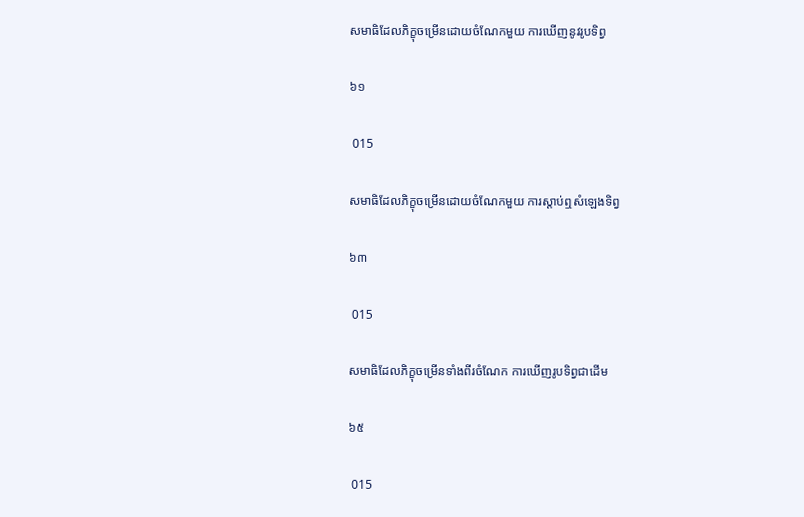សមាធិដែលភិក្ខុចម្រើនដោយចំណែកមួយ ការឃើញនូវរូបទិព្វ

៦១

 015

សមាធិដែលភិក្ខុចម្រើនដោយចំណែកមួយ ការស្តាប់ឮសំឡេងទិព្វ

៦៣

 015

សមាធិដែលភិក្ខុចម្រើនទាំងពីរចំណែក ការឃើញរូបទិព្វជាដើម

៦៥

 015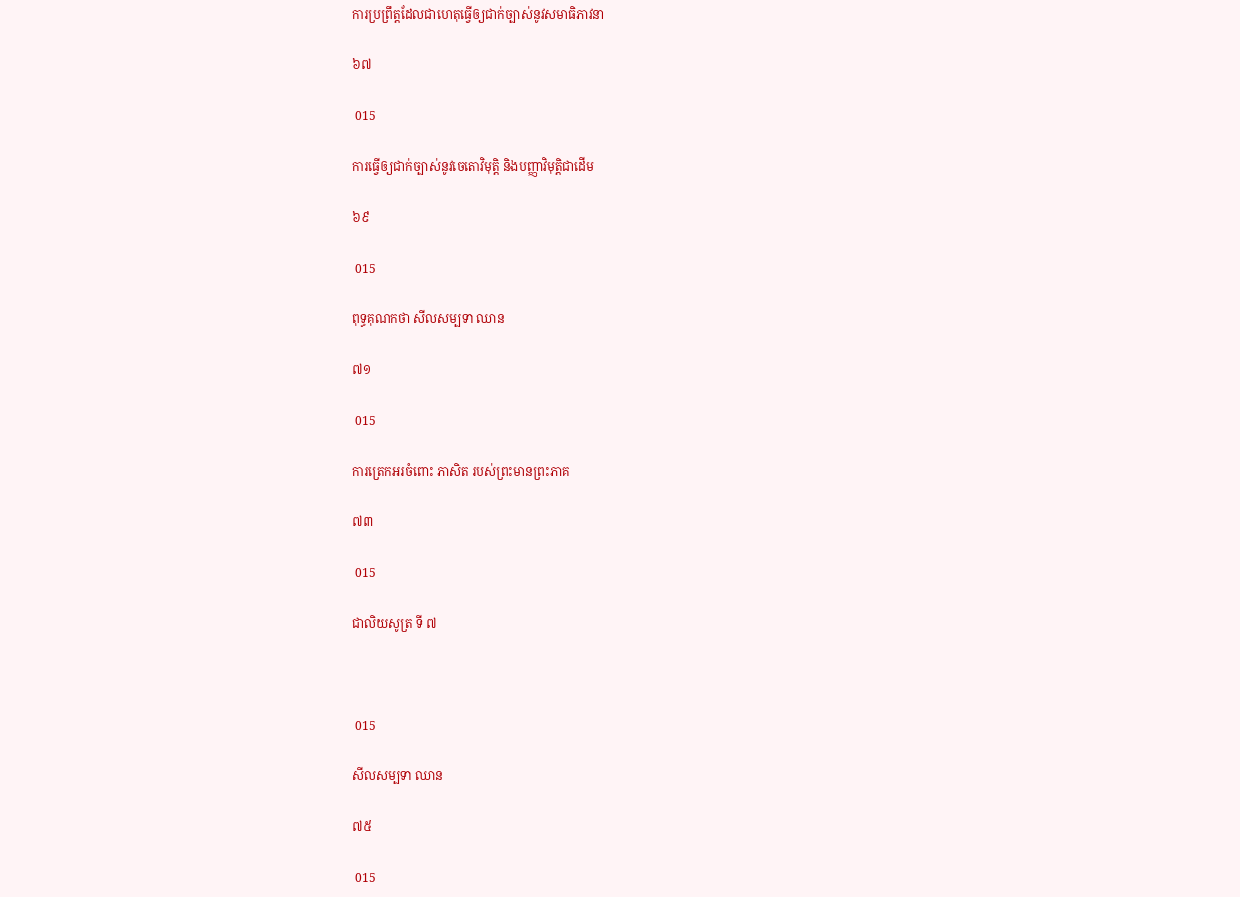ការប្រព្រឹត្តដែលជាហេតុធ្វើឲ្យជាក់ច្បាស់នូវសមាធិភាវនា

៦៧

 015

ការធ្វើឲ្យជាក់ច្បាស់នូវចេតោវិមុត្តិ និងបញ្ញាវិមុត្តិជាដើម

៦៩

 015

ពុទ្ធគុណកថា សីលសម្បទា ឈាន

៧១

 015

ការត្រេកអរចំពោះ ភាសិត របស់ព្រះមានព្រះភាគ

៧៣

 015

ជាលិយសូត្រ ទី ៧



 015

សីលសម្បទា ឈាន

៧៥

 015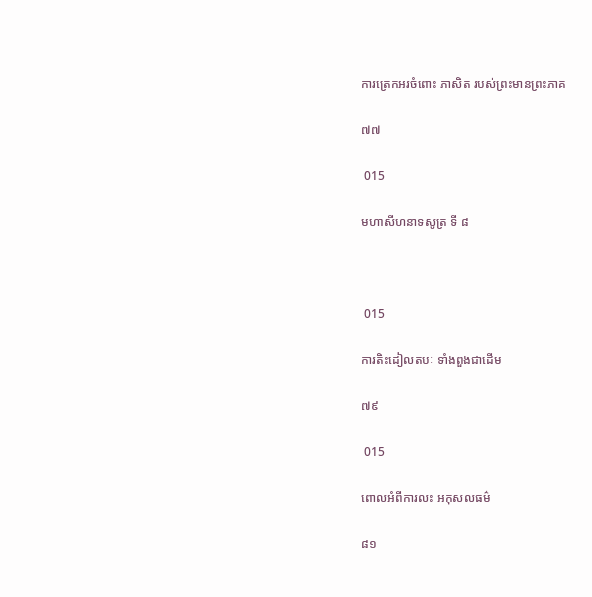ការត្រេកអរចំពោះ ភាសិត របស់ព្រះមានព្រះភាគ

៧៧

 015

មហាសីហនាទសូត្រ ទី ៨



 015

ការតិះដៀលតបៈ ទាំងពួងជាដើម

៧៩

 015

ពោលអំពីការលះ អកុសលធម៌

៨១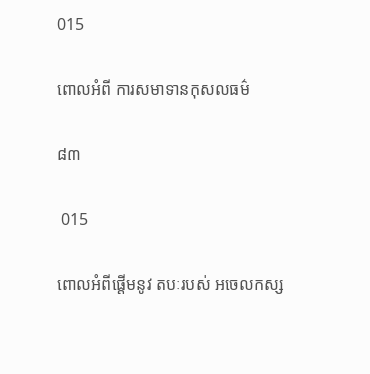015

ពោលអំពី ការសមាទានកុសលធម៌

៨៣

 015

ពោលអំពីផ្តើមនូវ តបៈរបស់ អចេលកស្ស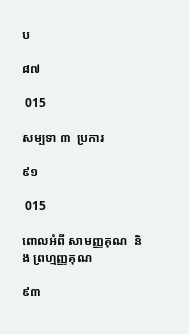ប

៨៧

 015

សម្បទា ៣  ប្រការ

៩១

 015

ពោលអំពី សាមញ្ញគុណ  និង ព្រហ្មញ្ញគុណ

៩៣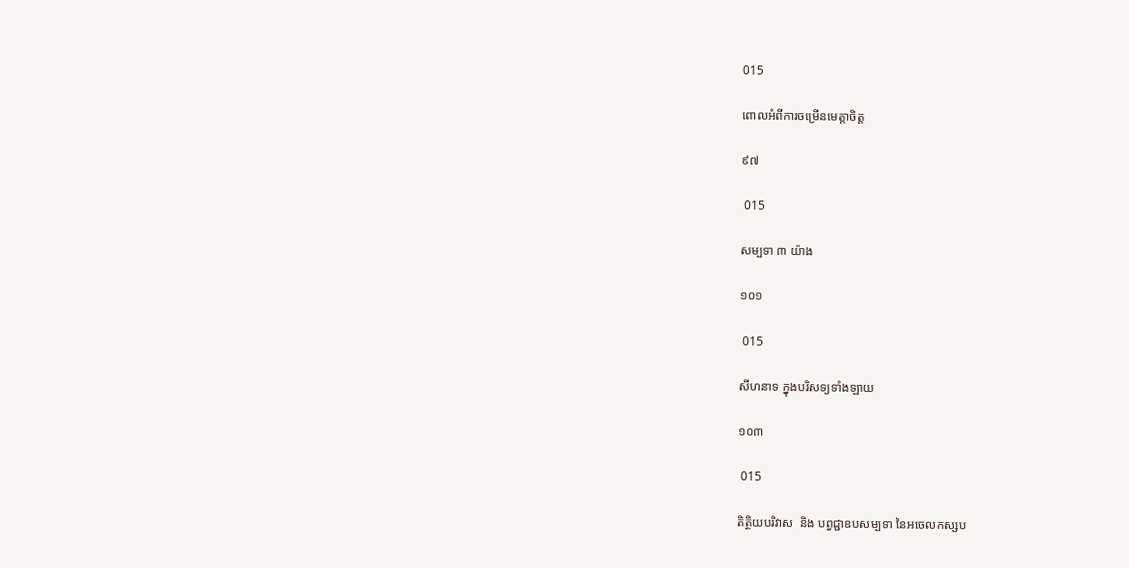015

ពោលអំពីការចម្រើនមេត្តាចិត្ត

៩៧

 015

សម្បទា ៣ យ៉ាង

១០១

 015

សីហនាទ ក្នុងបរិសទ្យទាំងឡាយ

១០៣

 015

តិត្ថិយបរិវាស  និង បព្វជ្ជាឧបសម្បទា នៃអចេលកស្សប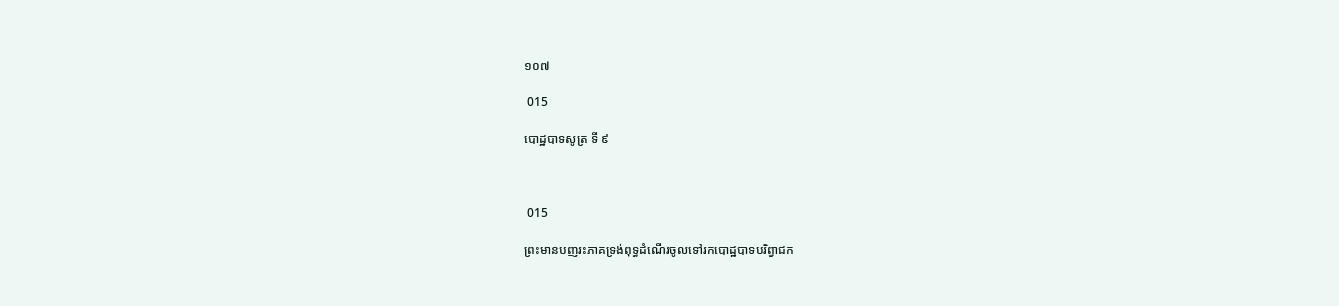១០៧

 015

បោដ្ឋបាទសូត្រ ទី ៩



 015

ព្រះមានបញរះភាគទ្រង់ពុទ្ធដំណើរចូលទៅរកបោដ្ឋបាទបរិព្វាជក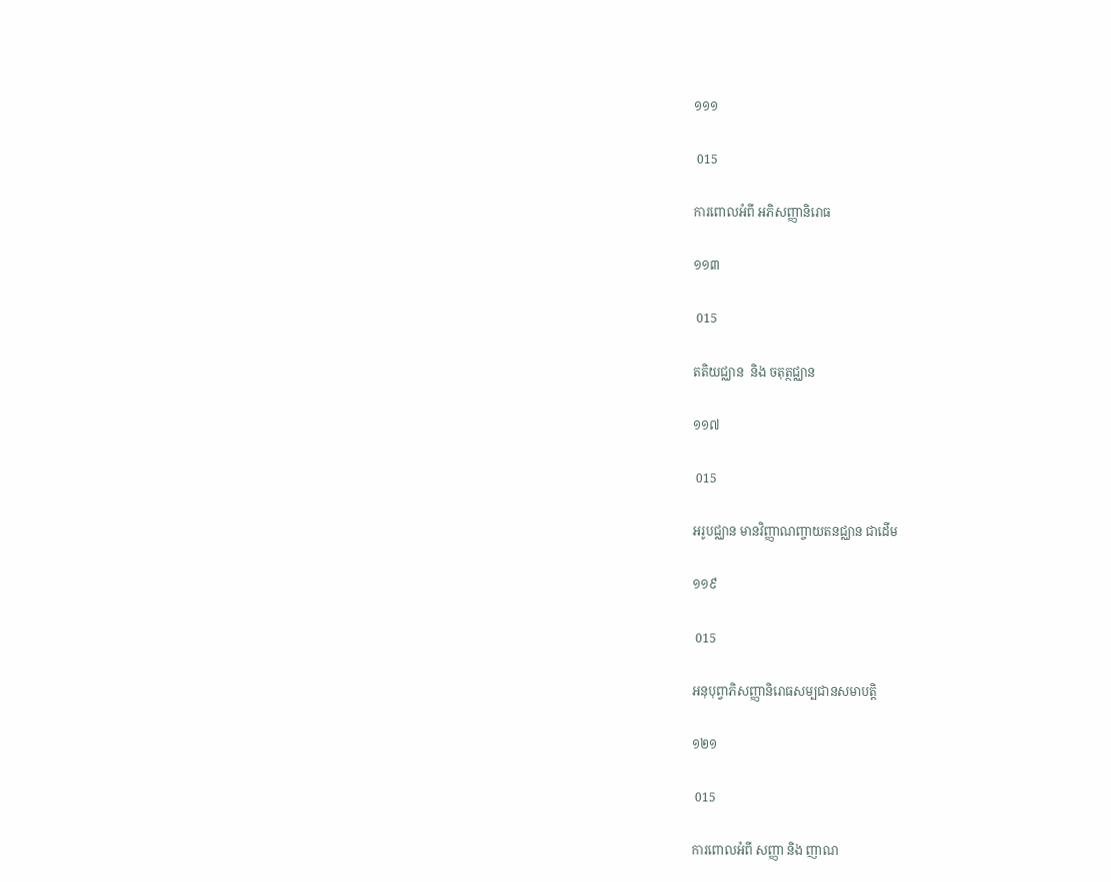១១១

 015

ការពោលអំពី អភិសញ្ញានិរោធ

១១៣

 015

តតិយជ្ឈាន  និង ចតុត្ថជ្ឈាន

១១៧

 015

អរូបជ្ឈាន មានវិញ្ញាណញ្ចាយតនជ្ឈាន ជាដើម

១១៩

 015

អនុបុព្វាភិសញ្ញានិរោធសម្បជានសមាបត្តិ

១២១

 015

ការពោលអំពី សញ្ញា និង ញាណ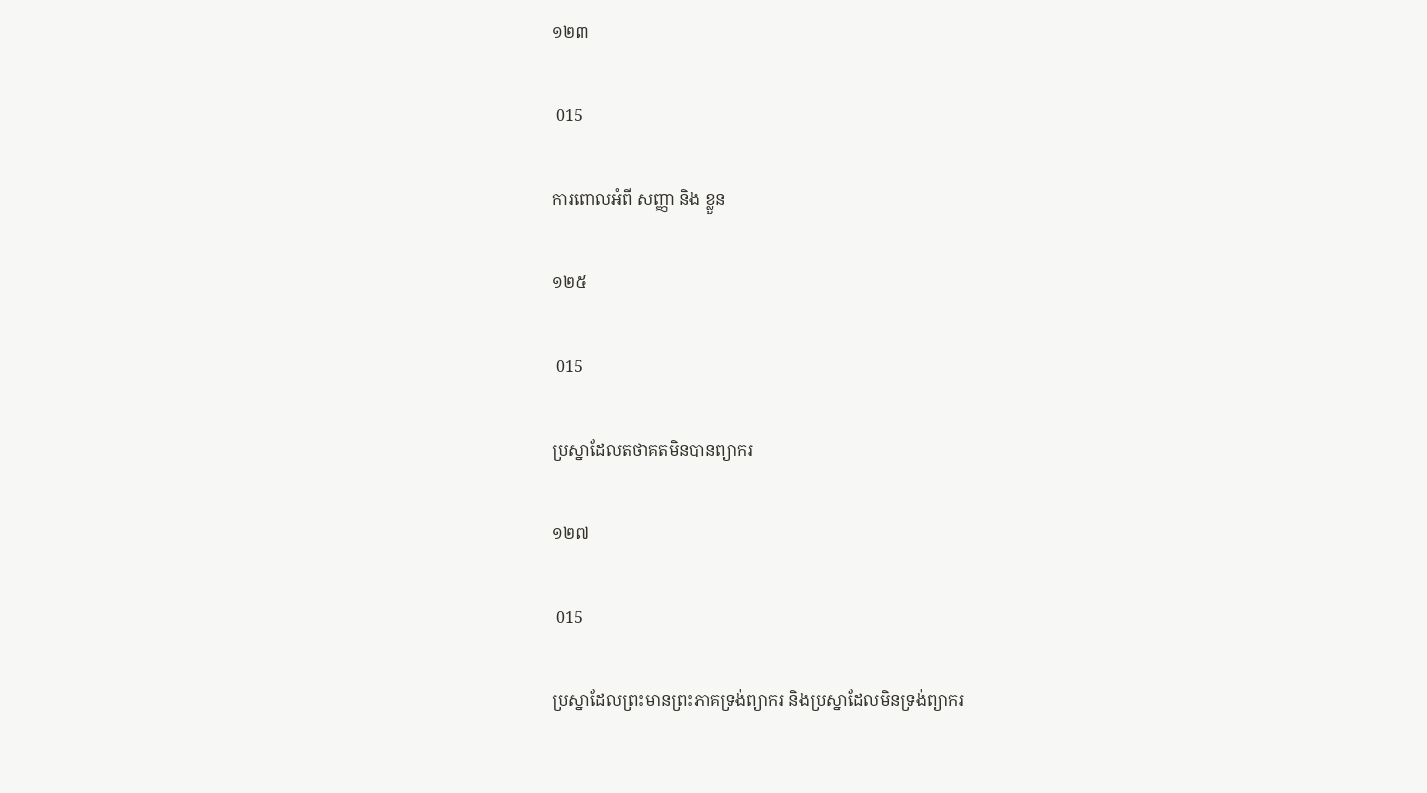១២៣

 015

ការពោលអំពី សញ្ញា និង ខ្លួន

១២៥

 015

ប្រស្នាដែលតថាគតមិនបានព្យាករ

១២៧

 015

ប្រស្នាដែលព្រះមានព្រះភាគទ្រង់ព្យាករ និងប្រស្នាដែលមិនទ្រង់ព្យាករ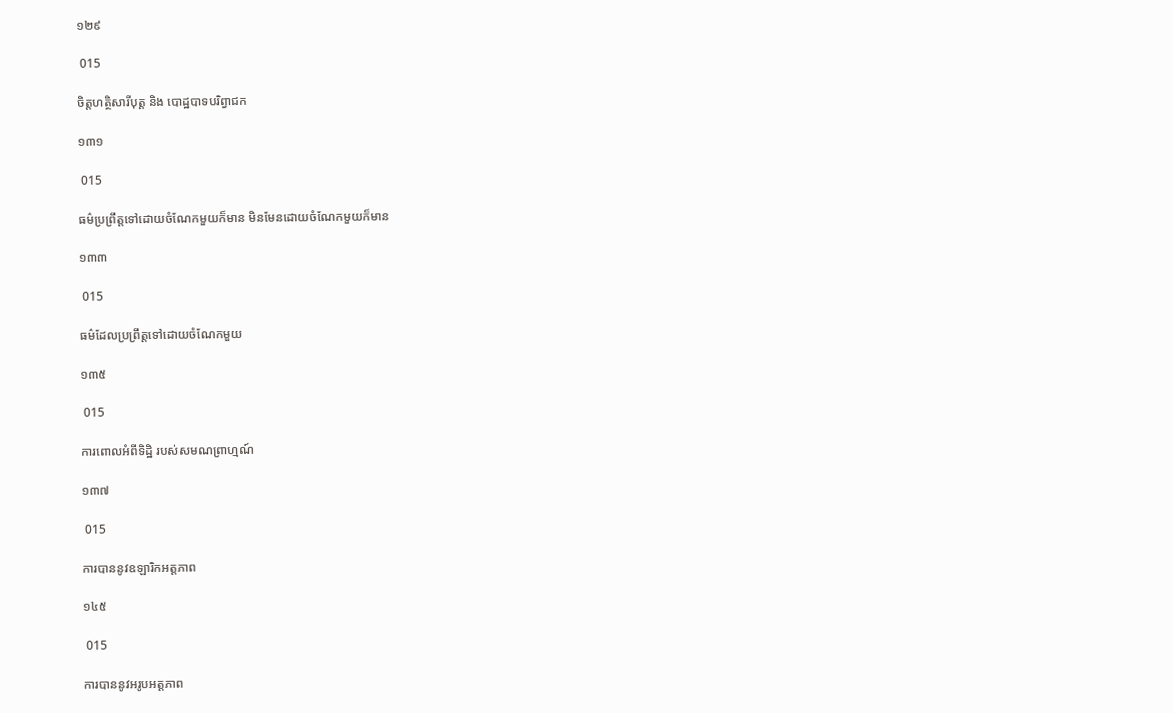១២៩

 015

ចិត្តហត្ថិសារីបុត្ត និង បោដ្ឋបាទបរិព្វាជក

១៣១

 015

ធម៌ប្រព្រឹត្តទៅដោយចំណែកមួយក៏មាន មិនមែនដោយចំណែកមួយក៏មាន

១៣៣

 015

ធម៌ដែលប្រព្រឹត្តទៅដោយចំណែកមួយ

១៣៥

 015

ការពោលអំពីទិដ្ឋិ របស់សមណព្រាហ្មណ៍

១៣៧

 015

ការបាននូវឧឡារិកអត្តភាព

១៤៥

 015

ការបាននូវអរូបអត្តភាព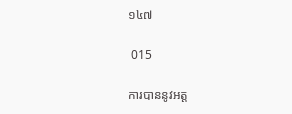១៤៧

 015

ការបាននូវអត្ត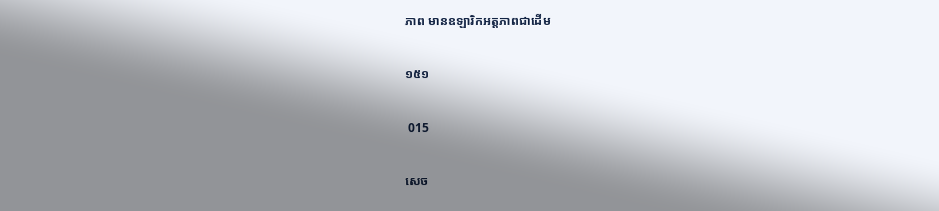ភាព មានឧឡារិកអត្តភាពជាដើម

១៥១

 015

សេច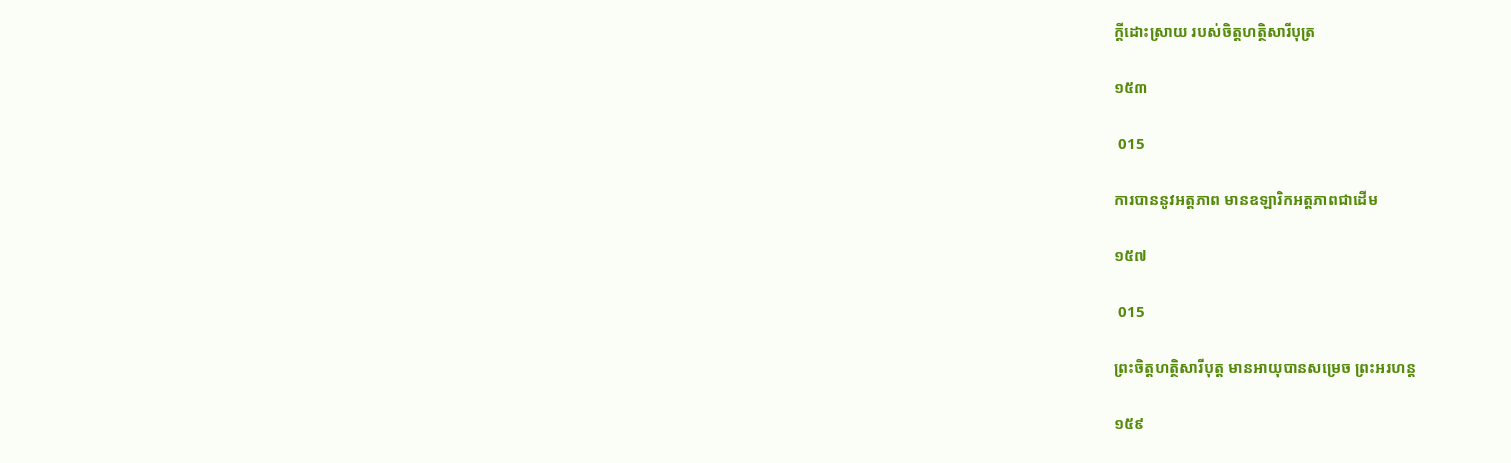ក្តីដោះស្រាយ របស់ចិត្តហត្ថិសារីបុត្រ

១៥៣

 015

ការបាននូវអត្តភាព មានឧឡារិកអត្តភាពជាដើម

១៥៧

 015

ព្រះចិត្តហត្ថិសារីបុត្ត មានអាយុបានសម្រេច ព្រះអរហន្ត

១៥៩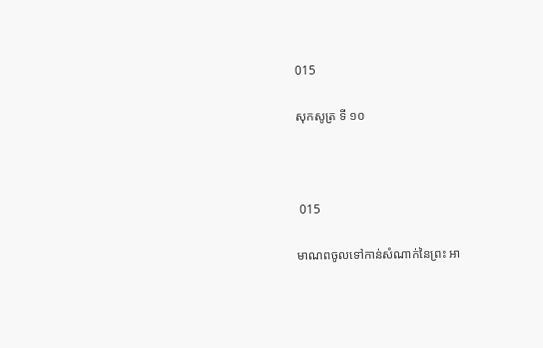015

សុកសូត្រ ទី ១០



 015

មាណពចូលទៅកាន់សំណាក់នៃព្រះ អា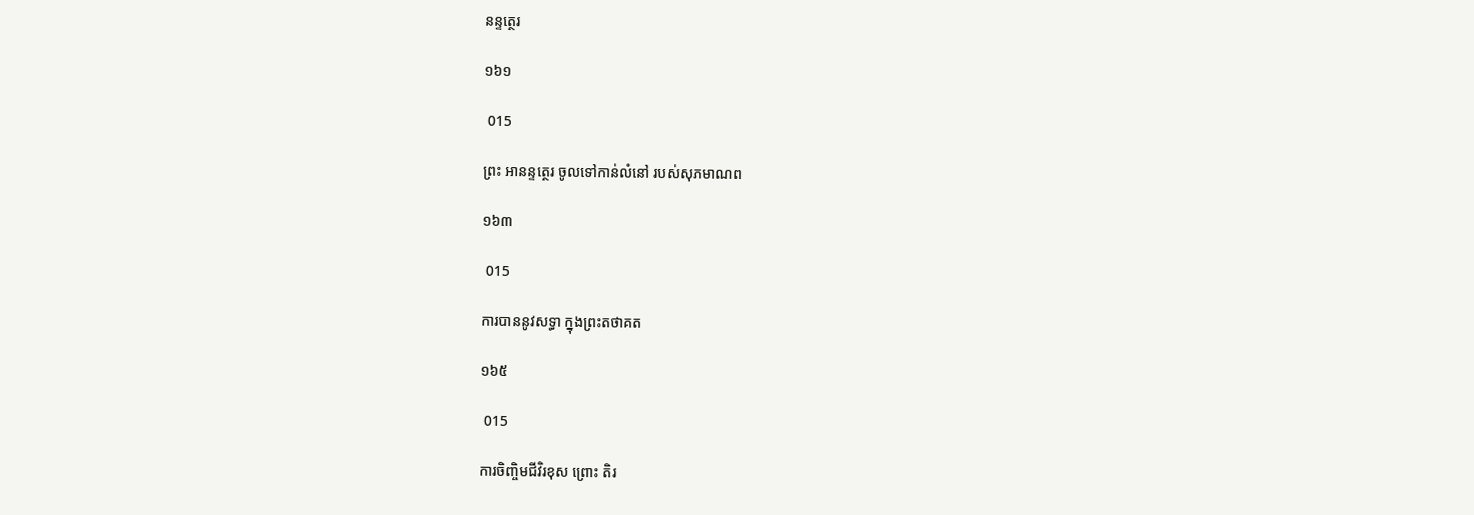នន្ទត្ថេរ

១៦១

 015

ព្រះ អានន្ទត្ថេរ ចូលទៅកាន់លំនៅ របស់សុភមាណព

១៦៣

 015

ការបាននូវសទ្ធា ក្នុងព្រះតថាគត

១៦៥

 015

ការចិញ្ចិមជីវិរខុស ព្រោះ តិរ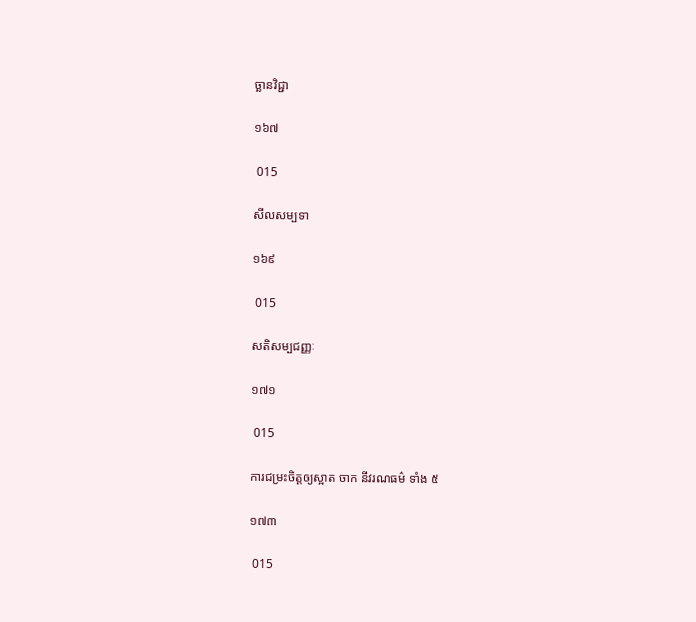ច្ឆានវិជ្ជា

១៦៧

 015

សីលសម្បទា

១៦៩

 015

សតិសម្បជញ្ញៈ

១៧១

 015

ការជម្រះចិត្តឲ្យស្អាត ចាក នីវរណធម៌ ទាំង ៥

១៧៣

 015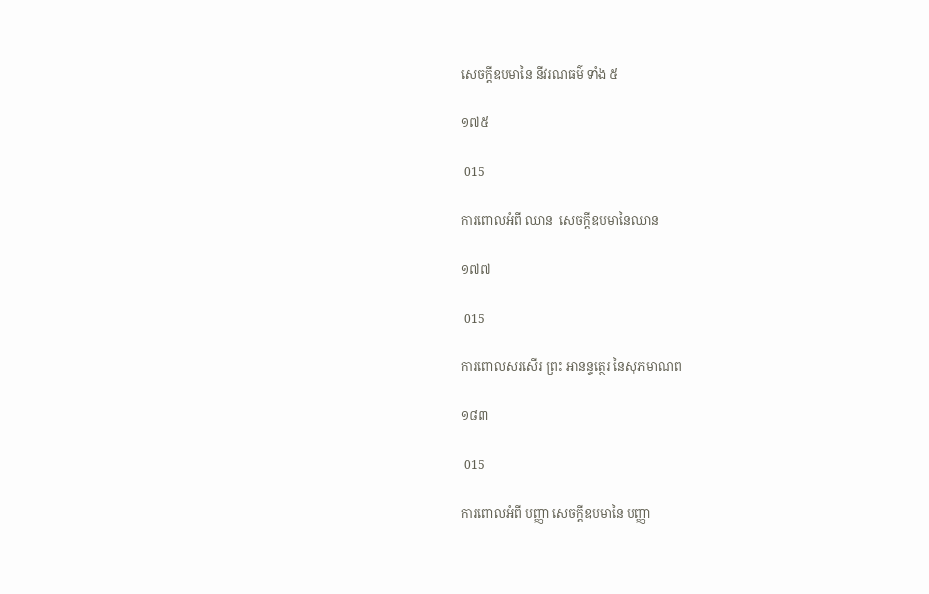សេចក្តីឧបមានៃ នីវរណធម៌ ទាំង ៥

១៧៥

 015

ការពោលអំពី ឈាន  សេចក្តីឧបមានៃឈាន

១៧៧

 015

ការពោលសរសើរ ព្រះ អានន្ទត្ថេរ នៃសុភមាណព

១៨៣

 015

ការពោលអំពី បញ្ញា សេចក្តីឧបមានៃ បញ្ញា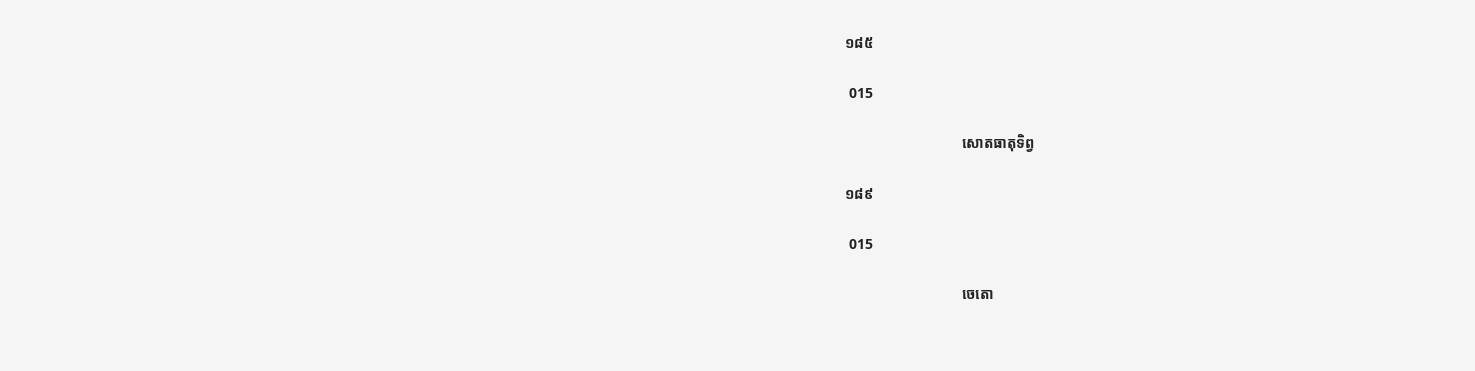១៨៥

 015

                                សោតធាតុទិព្វ

១៨៩

 015

                                ចេតោ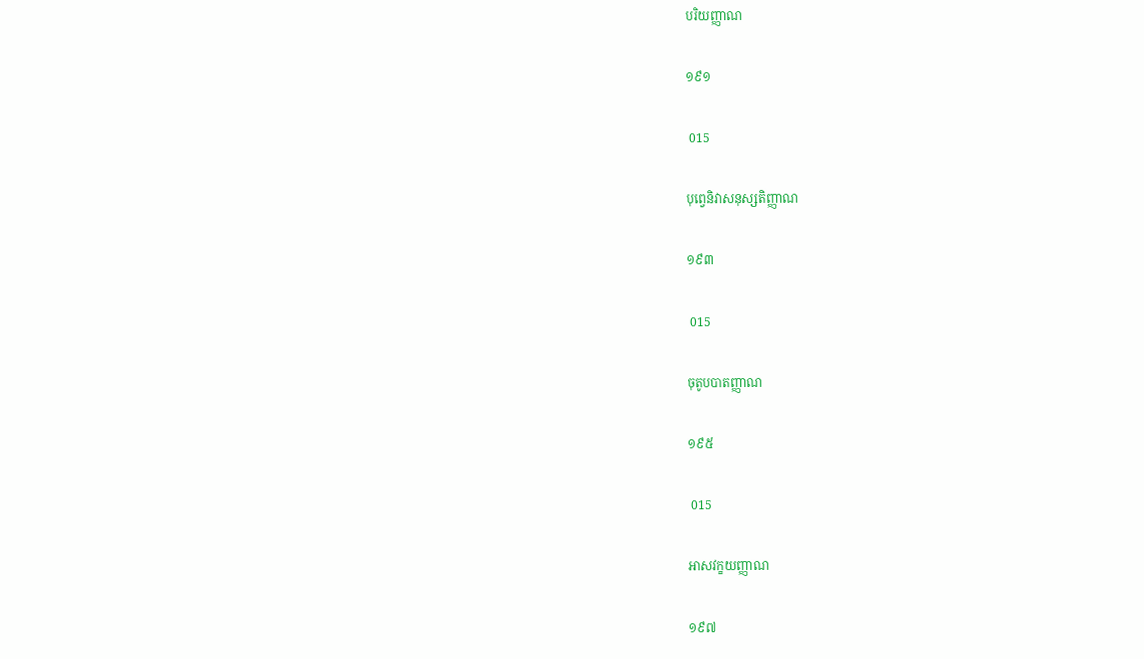បរិយញ្ញាណ

១៩១

 015

បុព្វេនិវាសនុស្សតិញ្ញាណ

១៩៣

 015

ចុតូបបាតញ្ញាណ

១៩៥

 015

អាសវក្ខយញ្ញាណ

១៩៧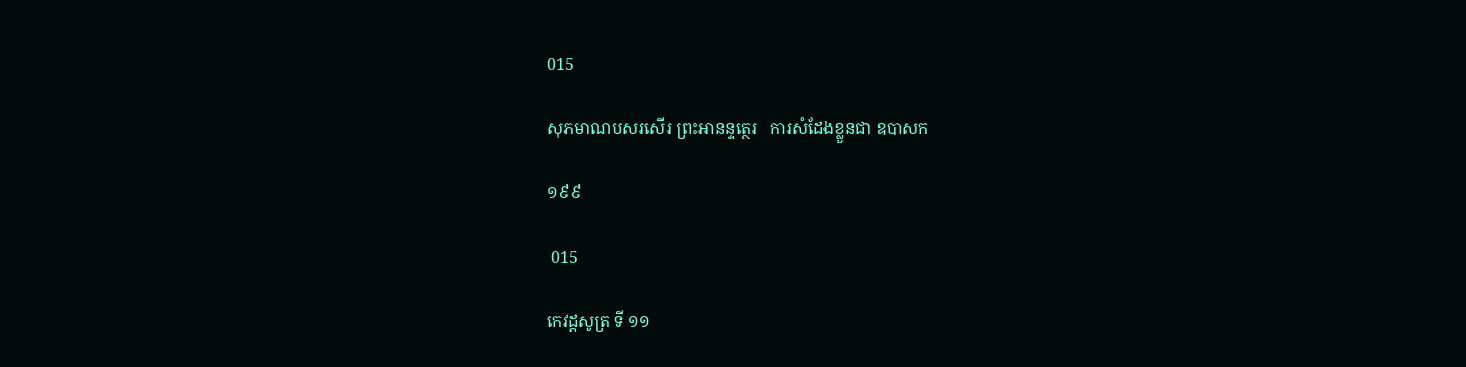015

សុភមាណបសរសើរ ព្រះអានន្ទត្ថេរ   ការសំដែងខ្លួនជា ឧបាសក

១៩៩

 015

កេវដ្តសូត្រ ទី ១១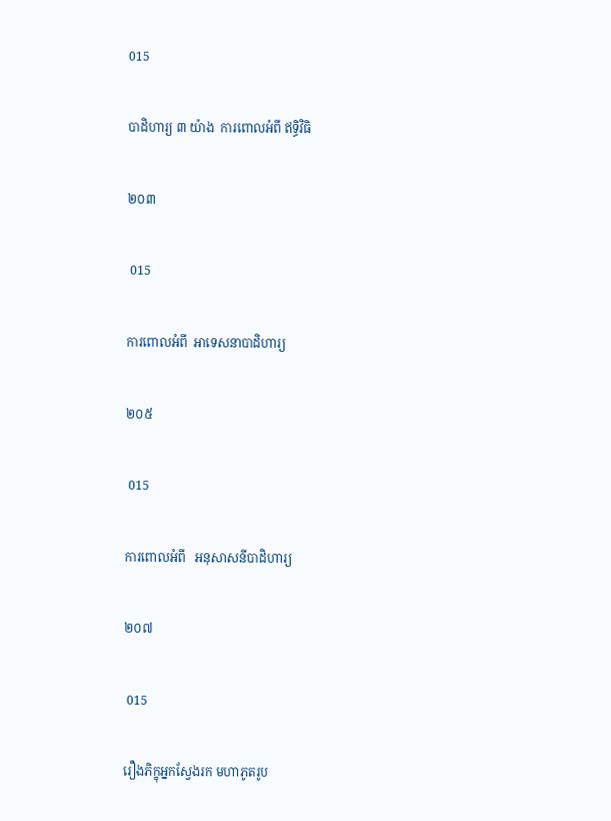015

បាដិហារ្យ ៣ យ៉ាង  ការពោលអំពី ឥទ្ធិវិធិ

២០៣

 015

ការពោលអំពី  អាទេសនាបាដិហារ្យ

២០៥

 015

ការពោលអំពី   អនុសាសនីបាដិហារ្យ

២០៧

 015

រឿងភិក្ខុអ្នកស្វែងរក មហាភូតរូប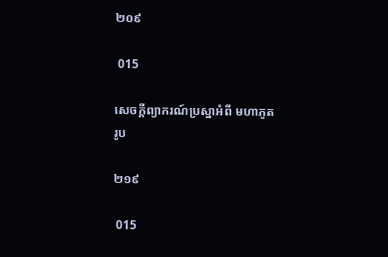២០៩

 015

សេចក្តីព្យាករណ៍ប្រស្នាអំពី មហាភូតរូប

២១៩

 015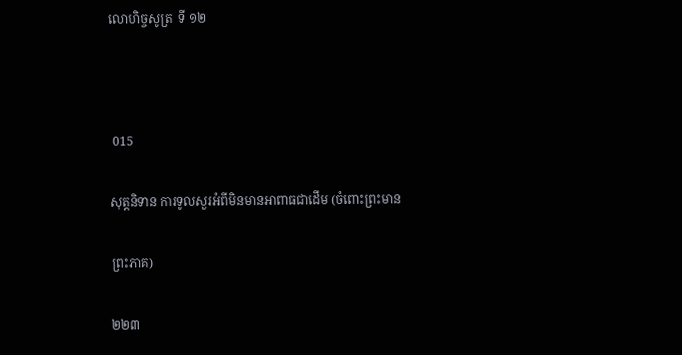លោហិច្ចសូត្រ  ទី ១២



 015

សុត្តនិទាន ការទូលសួរអំពីមិនមានអាពាធជាដើម (ចំពោះព្រះមាន

ព្រះភាគ)

២២៣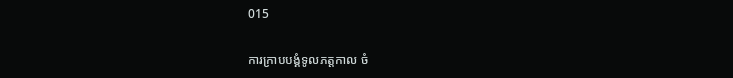015

ការក្រាបបង្គំទូលភត្តកាល ចំ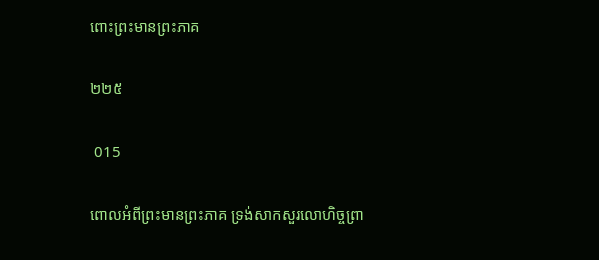ពោះព្រះមានព្រះភាគ

២២៥

 015

ពោលអំពីព្រះមានព្រះភាគ ទ្រង់សាកសួរលោហិច្ចព្រា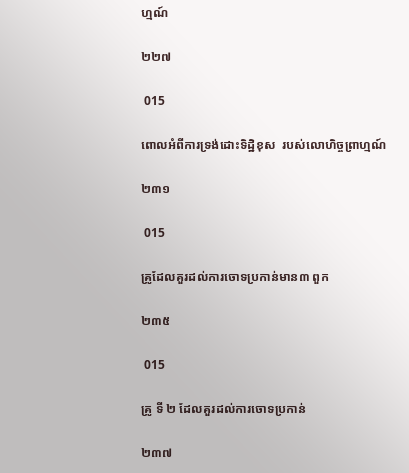ហ្មណ៍

២២៧

 015

ពោលអំពីការទ្រង់ដោះទិដ្ឋិខុស  របស់លោហិច្ចព្រាហ្មណ៍

២៣១

 015

គ្រូដែលគួរដល់ការចោទប្រកាន់មាន៣ ពួក

២៣៥

 015

គ្រូ ទី ២ ដែលគួរដល់ការចោទប្រកាន់

២៣៧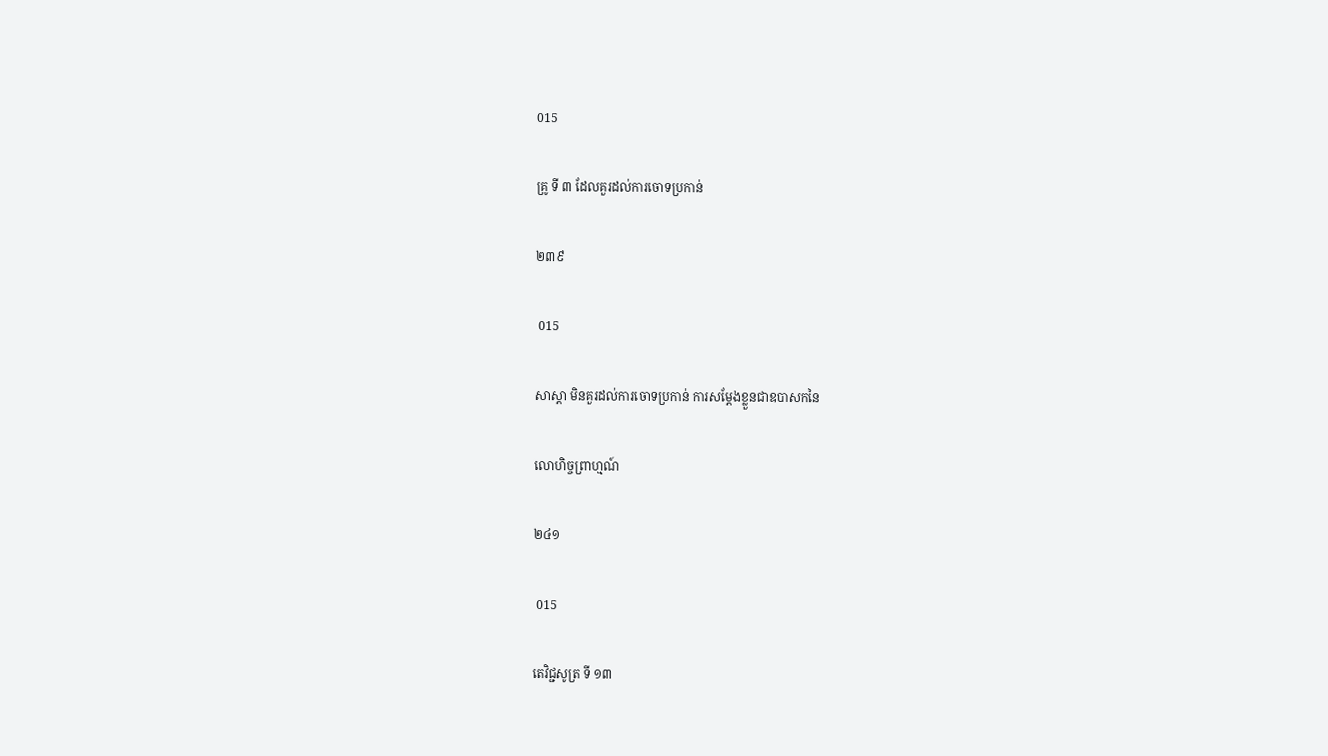015

គ្រូ ទី ៣ ដែលគួរដល់ការចោទប្រកាន់

២៣៩

 015

សាស្តា មិនគួរដល់ការចោទប្រកាន់ ការសម្តែងខ្លួនជាឧបាសកនៃ

លោហិច្ចព្រាហ្មណ៍

២៤១

 015

តេវិជ្ជសូត្រ ទី ១៣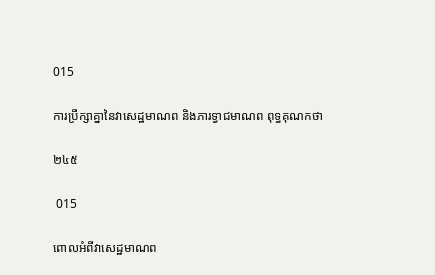015

ការប្រឹក្សាគ្នានៃវាសេដ្ឋមាណព និងភារទ្វាជមាណព ពុទ្ធគុណកថា

២៤៥

 015

ពោលអំពីវាសេដ្ឋមាណព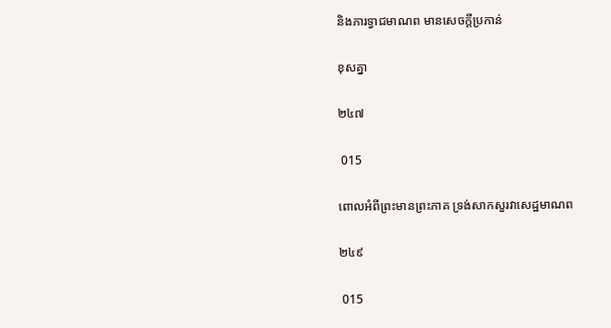និងភារទ្វាជមាណព មានសេចក្តីប្រកាន់

ខុសគ្នា

២៤៧

 015

ពោលអំពីព្រះមានព្រះភាគ ទ្រង់សាកសួរវាសេដ្ឋមាណព

២៤៩

 015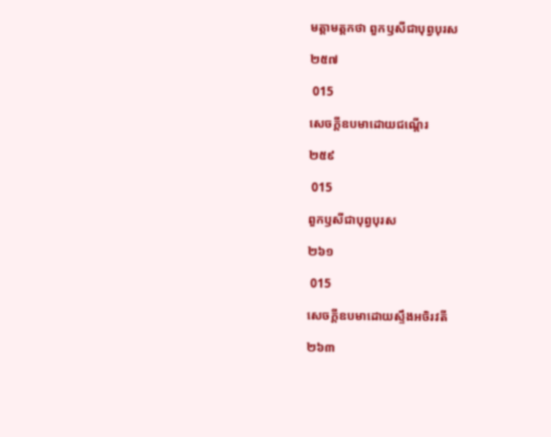មត្តាមត្តកថា ពួកឫសីជាបុព្វបុរស

២៥៧

 015

សេចក្តីឧបមាដោយជណ្តើរ

២៥៩

 015

ពួកឫសីជាបុព្វបុរស

២៦១

 015

សេចក្តីឧបមាដោយស្ទឹងអចិរវតី

២៦៣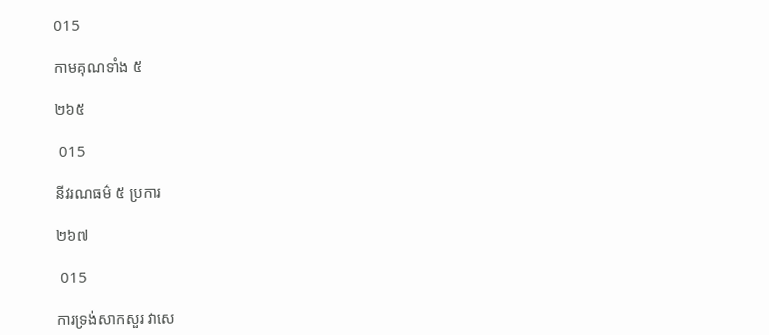015

កាមគុណទាំង ៥

២៦៥

 015

នីវរណធម៌ ៥ ប្រការ

២៦៧

 015

ការទ្រង់សាកសួរ វាសេ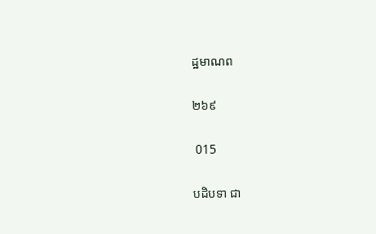ដ្ឋមាណព

២៦៩

 015

បដិបទា ជា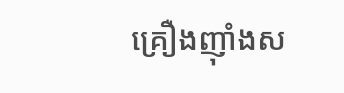គ្រឿងញ៉ាំងស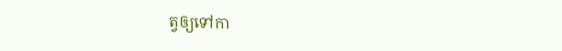ត្វឲ្យទៅកា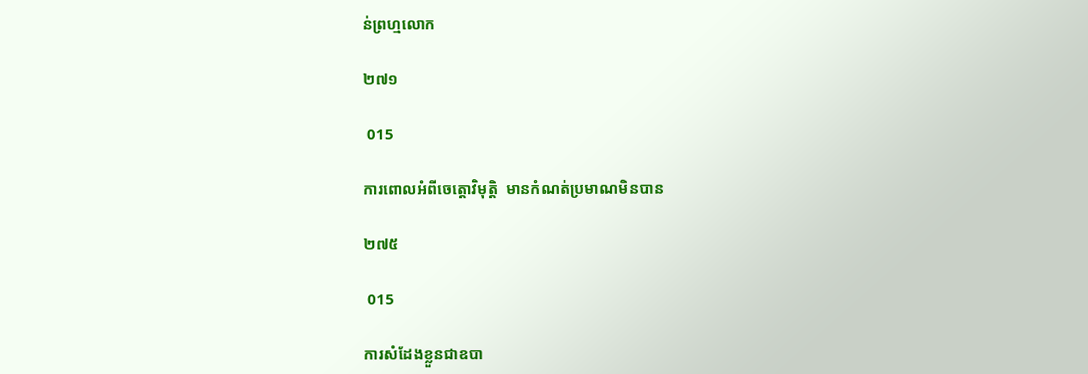ន់ព្រហ្មលោក

២៧១

 015

ការពោលអំពីចេត្តោវិមុត្តិ  មានកំណត់ប្រមាណមិនបាន

២៧៥

 015

ការសំដែងខ្លួនជាឧបា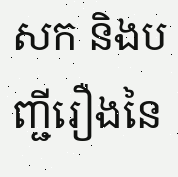សក និងបញ្ជីរឿងនៃ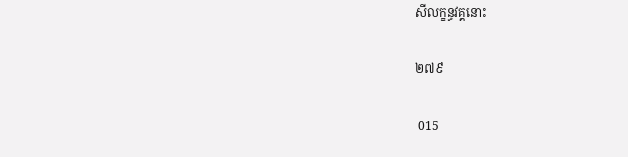សីលក្ខន្ធវគ្គនោះ

២៧៩

 015